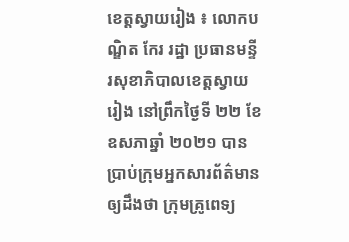ខេត្តស្វាយរៀង ៖ លោកបណ្ឌិត កែរ រដ្ឋា ប្រធានមន្ទីរសុខាភិបាលខេត្តស្វាយរៀង នៅព្រឹកថ្ងៃទី ២២ ខែឧសភាឆ្នាំ ២០២១ បានប្រាប់ក្រុមអ្នកសារព័ត៌មាន ឲ្យដឹងថា ក្រុមគ្រូពេទ្យ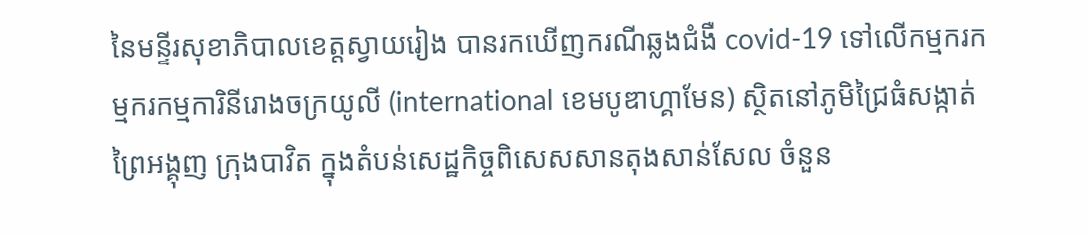នៃមន្ទីរសុខាភិបាលខេត្តស្វាយរៀង បានរកឃើញករណីឆ្លងជំងឺ covid-19 ទៅលើកម្មករកម្មករកម្មការិនីរោងចក្រយូលី (international ខេមបូឌាហ្គាមែន) ស្ថិតនៅភូមិជ្រៃធំសង្កាត់ព្រៃអង្គុញ ក្រុងបាវិត ក្នុងតំបន់សេដ្ឋកិច្ចពិសេសសានតុងសាន់សែល ចំនួន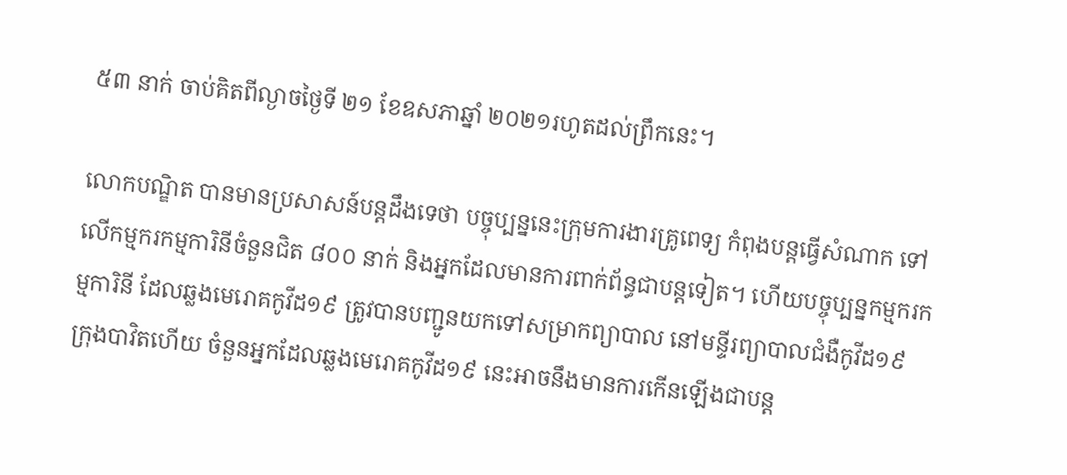៥៣ នាក់ ចាប់គិតពីល្ងាចថ្ងៃទី ២១ ខែឧសភាឆ្នាំ ២០២១រហូតដល់ព្រឹកនេះ។

លោកបណ្ឌិត បានមានប្រសាសន៍បន្តដឹងទេថា បច្ចុប្បន្ននេះក្រុមការងារគ្រូពេទ្យ កំពុងបន្តធ្វើសំណាក ទៅលើកម្មករកម្មការិនីចំនួនជិត ៨០០ នាក់ និងអ្នកដែលមានការពាក់ព័ន្ធជាបន្តទៀត។ ហើយបច្ចុប្បន្នកម្មករកម្មការិនី ដែលឆ្លងមេរោគកូវីដ១៩ ត្រូវបានបញ្ជូនយកទៅសម្រាកព្យាបាល នៅមន្ទីរព្យាបាលជំងឺកូវីដ១៩ ក្រុងបាវិតហើយ ចំនួនអ្នកដែលឆ្លងមេរោគកូវីដ១៩ នេះអាចនឹងមានការកើនឡើងជាបន្ត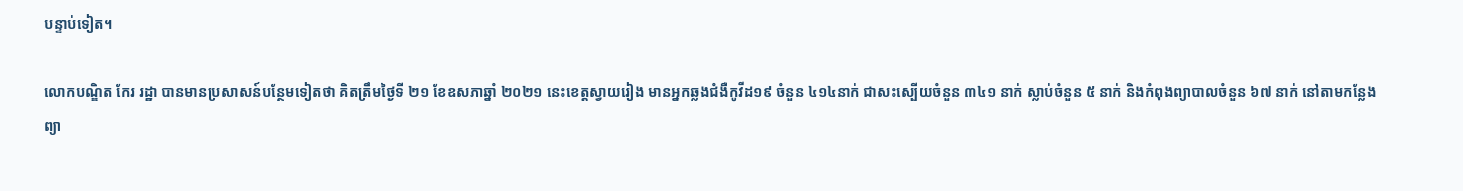បន្ទាប់ទៀត។

លោកបណ្ឌិត កែរ រដ្ឋា បានមានប្រសាសន៍បន្ថែមទៀតថា គិតត្រឹមថ្ងៃទី ២១ ខែឧសភាឆ្នាំ ២០២១ នេះខេត្តស្វាយរៀង មានអ្នកឆ្លងជំងឺកូវីដ១៩ ចំនួន ៤១៤នាក់ ជាសះស្បើយចំនួន ៣៤១ នាក់ ស្លាប់ចំនួន ៥ នាក់ និងកំពុងព្យាបាលចំនួន ៦៧ នាក់ នៅតាមកន្លែងព្យា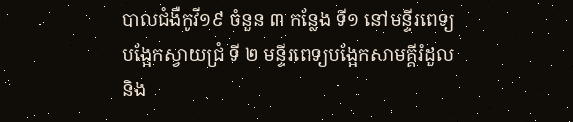បាលជំងឺកូវី១៩ ចំនួន ៣ កន្លែង ទី១ នៅមន្ទីរពេទ្យបង្អែកស្វាយជ្រំ ទី ២ មន្ទីរពេទ្យបង្អែកសាមគ្គីរំដួល និង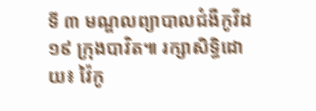ទី ៣ មណ្ឌលព្យាបាលជំងឺកូវីដ១៩ ក្រុងបាវិត៕ រក្សាសិទ្ធិដោយ៖ វ៉ៃកូ